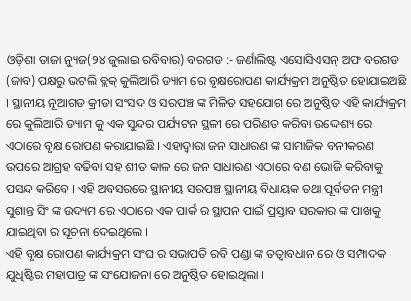ଓଡ଼ିଶା ତାଜା ନ୍ୟୁଜ(୨୪ ଜୁଲାଇ ରବିବାର) ବରଗଡ :- ଜର୍ଣାଲିଷ୍ଟ ଏସୋସିଏସନ୍ ଅଫ ବରଗଡ (ଜାବ) ପକ୍ଷରୁ ଭଟଲି ବ୍ଲକ୍ କୁଲିଆରି ଡ୍ୟାମ ରେ ବୃକ୍ଷରୋପଣ କାର୍ଯ୍ୟକ୍ରମ ଅନୁଷ୍ଠିତ ହୋଯାଇଅଛି । ସ୍ଥାନୀୟ ନୂଆଗଡ କ୍ରୀଡା ସଂସଦ ଓ ସରପଞ୍ଚ ଙ୍କ ମିଳିତ ସହଯୋଗ ରେ ଅନୁଷ୍ଠିତ ଏହି କାର୍ଯ୍ୟକ୍ରମ ରେ କୁଲିଆରି ଡ୍ୟାମ କୁ ଏକ ସୁନ୍ଦର ପର୍ଯ୍ୟଟନ ସ୍ଥଳୀ ରେ ପରିଣତ କରିବା ଉଦ୍ଦେଶ୍ୟ ରେ ଏଠାରେ ବୃକ୍ଷ ରୋପଣ କରାଯାଇଛି । ଏହାଦ୍ବାରା ଜନ ସାଧାରଣ ଙ୍କ ସାମାଜିକ ବନୀକରଣ ଉପରେ ଆଗ୍ରହ ବଢିବା ସହ ଶୀତ କାଳ ରେ ଜନ ସାଧାରଣ ଏଠାରେ ବଣ ଭୋଜି କରିବାକୁ ପସନ୍ଦ କରିବେ । ଏହି ଅବସରରେ ସ୍ଥାନୀୟ ସରପଞ୍ଚ ସ୍ଥାନୀୟ ବିଧାୟକ ତଥା ପୂର୍ବତନ ମନ୍ତ୍ରୀ ସୁଶାନ୍ତ ସିଂ ଙ୍କ ଉଦ୍ୟମ ରେ ଏଠାରେ ଏକ ପାର୍କ ର ସ୍ଥାପନ ପାଇଁ ପ୍ରସ୍ତାବ ସରକାର ଙ୍କ ପାଖକୁ ଯାଇଥିବା ର ସୂଚନା ଦେଇଥିଲେ ।
ଏହି ବୃକ୍ଷ ରୋପଣ କାର୍ଯ୍ୟକ୍ରମ ସଂଘ ର ସଭାପତି ରବି ପଣ୍ଡା ଙ୍କ ତତ୍ବାବଧାନ ରେ ଓ ସମ୍ପାଦକ ଯୁଧିଷ୍ଟିର ମହାପାତ୍ର ଙ୍କ ସଂଯୋଜନା ରେ ଅନୁଷ୍ଠିତ ହୋଇଥିଲା ।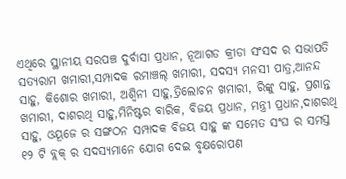ଏଥିରେ ସ୍ଥାନୀୟ ସରପଞ୍ଚ ଦୁର୍ବାସା ପ୍ରଧାନ, ନୂଆଗଡ କ୍ରୀଡା ସଂସଦ ର ସଭାପତି ସତ୍ୟରାମ ଖମାରୀ,ସମ୍ପାଦକ ରମାଞ୍ଚଲ୍ ଖମାରୀ, ସଦସ୍ୟ ମନସୀ ପାତ୍ର,ଆନନ୍ଦ ସାହୁ, କିଶୋର ଖମାରୀ, ଅଶ୍ଵିନୀ ସାହୁ,ତ୍ରିଲୋଚନ ଖମାରୀ, ରିଙ୍କୁ ସାହୁ, ପ୍ରଶାନ୍ତ ଖମାରୀ, ଦାଶରଥି ସାହୁ,ମିନିଷ୍ଟର ବାରିକ, ବିଜୟ ପ୍ରଧାନ, ମନ୍ତ୍ରୀ ପ୍ରଧାନ,ଦାଶରଥି ସାହୁ, ଓୟୂଜେ ର ସଙ୍ଗଠନ ସମ୍ପାଦକ ବିଜୟ ସାହୁ ଙ୍କ ସମେତ ସଂଘ ର ସମସ୍ତ ୧୨ ଟି ବ୍ଲକ୍ ର ସଦସ୍ୟମାନେ ଯୋଗ ଦେଇ ବୃକ୍ଷରୋପଣ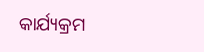କାର୍ଯ୍ୟକ୍ରମ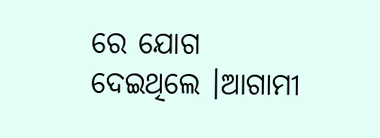ରେ ଯୋଗ ଦେଇଥିଲେ ।ଆଗାମୀ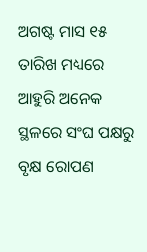ଅଗଷ୍ଟ ମାସ ୧୫ ତାରିଖ ମଧ୍ୟରେ ଆହୁରି ଅନେକ ସ୍ଥଳରେ ସଂଘ ପକ୍ଷରୁ ବୃକ୍ଷ ରୋପଣ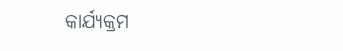କାର୍ଯ୍ୟକ୍ରମ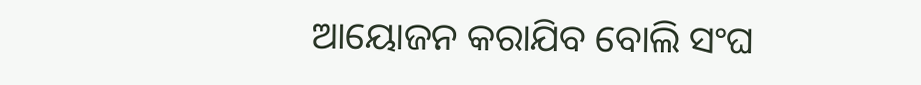ଆୟୋଜନ କରାଯିବ ବୋଲି ସଂଘ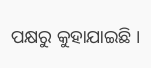ପକ୍ଷରୁ କୁହାଯାଇଛି ।